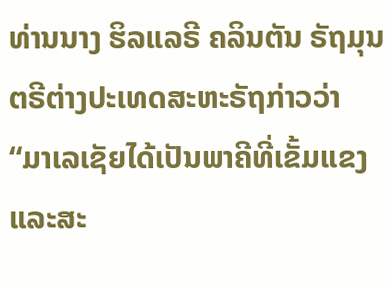ທ່ານນາງ ຮິລແລຣີ ຄລິນຕັນ ຣັຖມຸນຕຣີຕ່າງປະເທດສະຫະຣັຖກ່າວວ່າ “ມາເລເຊັຍໄດ້ເປັນພາຄີທີ່ເຂັ້ມແຂງແລະສະ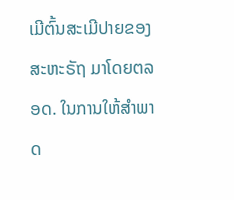ເມີຕົ້ນສະເມີປາຍຂອງສະຫະຣັຖ ມາໂດຍຕລອດ. ໃນການໃຫ້ສຳພາດ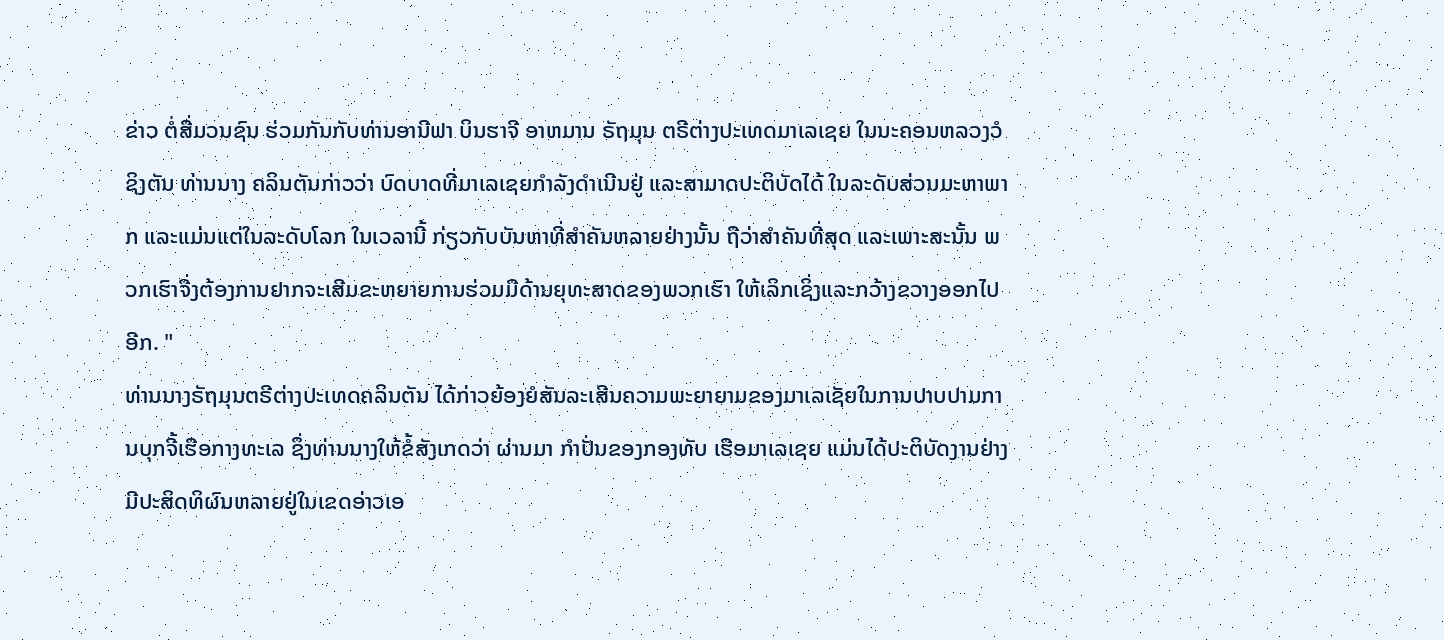ຂ່າວ ຕໍ່ສື່ມວນຊົນ ຮ່ວມກັນກັບທ່ານອານີຟາ ບິນຮາຈີ ອາຫມານ ຣັຖມຸນ ຕຣີຕ່າງປະເທດມາເລເຊຍ ໃນນະຄອນຫລວງວໍຊິງຕັນ ທ່ານນາງ ຄລິນຕັນກ່າວວ່າ ບົດບາດທີ່ມາເລເຊຍກຳລັງດຳເນີນຢູ່ ແລະສາມາດປະຕິບັດໄດ້ ໃນລະດັບສ່ວນມະຫາພາກ ແລະແມ່ນແຕ່ໃນລະດັບໂລກ ໃນເວລານີ້ ກ່ຽວກັບບັນຫາທີ່ສຳຄັນຫລາຍຢ່າງນັ້ນ ຖືວ່າສຳຄັນທີ່ສຸດ ແລະເພາະສະນັ້ນ ພວກເຮົາຈື່ງຕ້ອງການຢາກຈະເສີມຂະຫຍາຍການຮ່ວມມືດ້ານຍຸທະສາດຂອງພວກເຮົາ ໃຫ້ເລິກເຊິ່ງແລະກວ້າງຂວາງອອກໄປອີກ. "
ທ່ານນາງຣັຖມຸນຕຣີຕ່າງປະເທດຄລິນຕັນ ໄດ້ກ່າວຍ້ອງຍໍສັນລະເສີນຄວາມພະຍາຍາມຂອງມາເລເຊັຍໃນການປາບປາມການບຸກຈີ້ເຮືອກາງທະເລ ຊຶ່ງທ່ານນາງໃຫ້ຂໍ້ສັງເກດວ່າ ຜ່ານມາ ກຳປັ່ນຂອງກອງທັບ ເຮືອມາເລເຊຍ ແມ່ນໄດ້ປະຕິບັດງານຢ່າງມີປະສິດທິຜົນຫລາຍຢູ່ໃນເຂດອ່າວເອ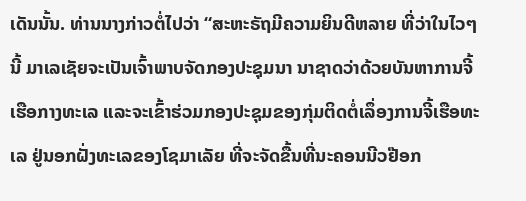ເດັນນັ້ນ. ທ່ານນາງກ່າວຕໍ່ໄປວ່າ “ສະຫະຣັຖມີຄວາມຍິນດີຫລາຍ ທີ່ວ່າໃນໄວໆນີ້ ມາເລເຊັຍຈະເປັນເຈົ້າພາບຈັດກອງປະຊຸມນາ ນາຊາດວ່າດ້ວຍບັນຫາການຈີ້ເຮືອກາງທະເລ ແລະຈະເຂົ້າຮ່ວມກອງປະຊຸມຂອງກຸ່ມຕິດຕໍ່ເລຶ່ອງການຈີ້ເຮືອທະເລ ຢູ່ນອກຝັ່ງທະເລຂອງໂຊມາເລັຍ ທີ່ຈະຈັດຂື້ນທີ່ນະຄອນນີວຢ໊ອກ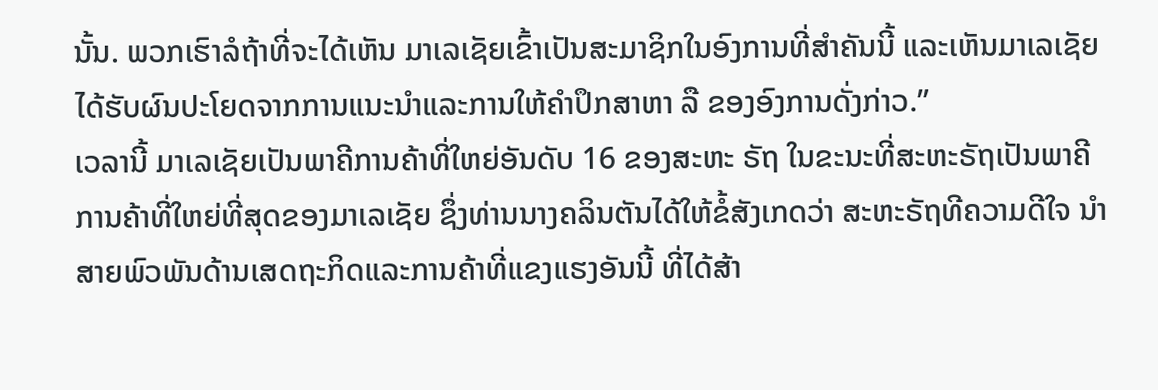ນັ້ນ. ພວກເຮົາລໍຖ້າທີ່ຈະໄດ້ເຫັນ ມາເລເຊັຍເຂົ້າເປັນສະມາຊິກໃນອົງການທີ່ສຳຄັນນີ້ ແລະເຫັນມາເລເຊັຍໄດ້ຮັບຜົນປະໂຍດຈາກການແນະນຳແລະການໃຫ້ຄຳປຶກສາຫາ ລື ຂອງອົງການດັ່ງກ່າວ.”
ເວລານີ້ ມາເລເຊັຍເປັນພາຄີການຄ້າທີ່ໃຫຍ່ອັນດັບ 16 ຂອງສະຫະ ຣັຖ ໃນຂະນະທີ່ສະຫະຣັຖເປັນພາຄີການຄ້າທີ່ໃຫຍ່ທີ່ສຸດຂອງມາເລເຊັຍ ຊຶ່ງທ່ານນາງຄລິນຕັນໄດ້ໃຫ້ຂໍ້ສັງເກດວ່າ ສະຫະຣັຖທີຄວາມດີໃຈ ນຳສາຍພົວພັນດ້ານເສດຖະກິດແລະການຄ້າທີ່ແຂງແຮງອັນນີ້ ທີ່ໄດ້ສ້າ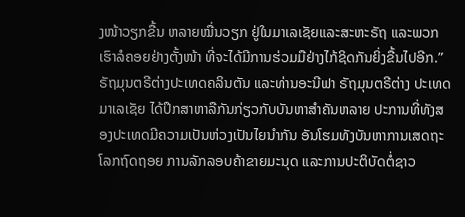ງໜ້າວຽກຂື້ນ ຫລາຍໝື່ນວຽກ ຢູ່ໃນມາເລເຊັຍແລະສະຫະຣັຖ ແລະພວກເຮົາລໍຄອຍຢ່າງຕັ້ງໜ້າ ທີ່ຈະໄດ້ມີການຮ່ວມມືຢ່າງໄກ້ຊິດກັນຍິ່ງຂື້ນໄປອີກ.”
ຣັຖມຸນຕຣີຕ່າງປະເທດຄລິນຕັນ ແລະທ່ານອະນີຟາ ຣັຖມຸນຕຣີຕ່າງ ປະເທດມາເລເຊັຍ ໄດ້ປຶກສາຫາລືກັນກ່ຽວກັບບັນຫາສຳຄັນຫລາຍ ປະການທີ່ທັງສອງປະເທດມີຄວາມເປັນຫ່ວງເປັນໄຍນຳກັນ ອັນໂຮມທັງບັນຫາການເສດຖະໂລກຖົດຖອຍ ການລັກລອບຄ້າຂາຍມະນຸດ ແລະການປະຕິບັດຕໍ່ຊາວ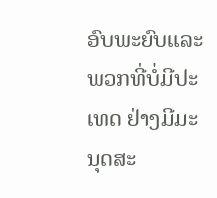ອົບພະຍົບແລະພວກທີ່ບໍ່ມີປະເທດ ຢ່າງມີມະນຸດສະ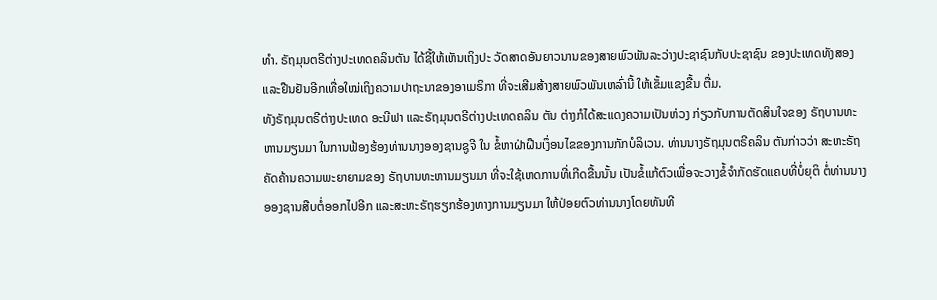ທຳ. ຣັຖມຸນຕຣີຕ່າງປະເທດຄລິນຕັນ ໄດ້ຊີ້ໃຫ້ເຫັນເຖິງປະ ວັດສາດອັນຍາວນານຂອງສາຍພົວພັນລະວ່າງປະຊາຊົນກັບປະຊາຊົນ ຂອງປະເທດທັງສອງ ແລະຢືນຢັນອີກເທື່ອໃໝ່ເຖິງຄວາມປາຖະນາຂອງອາເມຣິກາ ທີ່ຈະເສີມສ້າງສາຍພົວພັນເຫລົ່ານີ້ ໃຫ້ເຂັ້ມແຂງຂື້ນ ຕື່ມ.
ທັງຣັຖມຸນຕຣີຕ່າງປະເທດ ອະນີຟາ ແລະຣັຖມຸນຕຣີຕ່າງປະເທດຄລິນ ຕັນ ຕ່າງກໍໄດ້ສະແດງຄວາມເປັນຫ່ວງ ກ່ຽວກັບການຕັດສິນໃຈຂອງ ຣັຖບານທະຫານມຽນມາ ໃນການຟ້ອງຮ້ອງທ່ານນາງອອງຊານຊູຈີ ໃນ ຂໍ້ຫາຝ່າຝືນເງຶ່ອນໄຂຂອງການກັກບໍລິເວນ. ທ່ານນາງຣັຖມຸນຕຣີຄລິນ ຕັນກ່າວວ່າ ສະຫະຣັຖຄັດຄ້ານຄວາມພະຍາຍາມຂອງ ຣັຖບານທະຫານມຽນມາ ທີ່ຈະໃຊ້ເຫດການທີ່ເກີດຂື້ນນັ້ນ ເປັນຂໍ້ແກ້ຕົວເພື່ອຈະວາງຂໍ້ຈຳກັດຮັດແຄບທີ່ບໍ່ຍຸຕິ ຕໍ່ທ່ານນາງອອງຊານສືບຕໍ່ອອກໄປອີກ ແລະສະຫະຣັຖຮຽກຮ້ອງທາງການມຽນມາ ໃຫ້ປ່ອຍຕົວທ່ານນາງໂດຍທັນທີ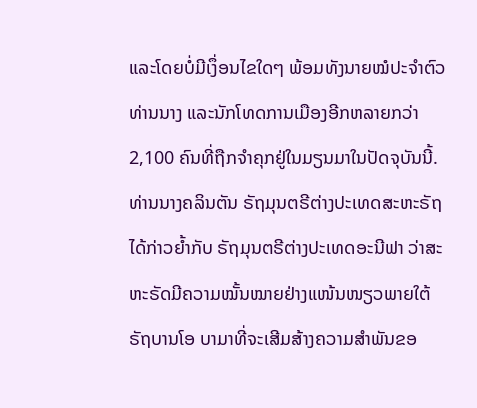ແລະໂດຍບໍ່ມີເງຶ່ອນໄຂໃດໆ ພ້ອມທັງນາຍໝໍປະຈຳຕົວທ່ານນາງ ແລະນັກໂທດການເມືອງອີກຫລາຍກວ່າ 2,100 ຄົນທີ່ຖືກຈຳຄຸກຢູ່ໃນມຽນມາໃນປັດຈຸບັນນີ້.
ທ່ານນາງຄລິນຕັນ ຣັຖມຸນຕຣີຕ່າງປະເທດສະຫະຣັຖ ໄດ້ກ່າວຍ້ຳກັບ ຣັຖມຸນຕຣີຕ່າງປະເທດອະນີຟາ ວ່າສະຫະຣັດມີຄວາມໝັ້ນໝາຍຢ່າງແໜ້ນໜຽວພາຍໃຕ້ຣັຖບານໂອ ບາມາທີ່ຈະເສີມສ້າງຄວາມສຳພັນຂອ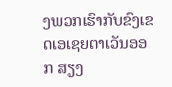ງພວກເຮົາກັບຂົງເຂດເອເຊຍຕາເວັນອອກ ສຽງ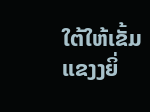ໃຕ້ໃຫ້ເຂັ້ມແຂງງຍິ່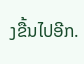ງຂື້ນໄປອີກ.